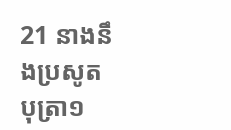21 នាងនឹងប្រសូតបុត្រា១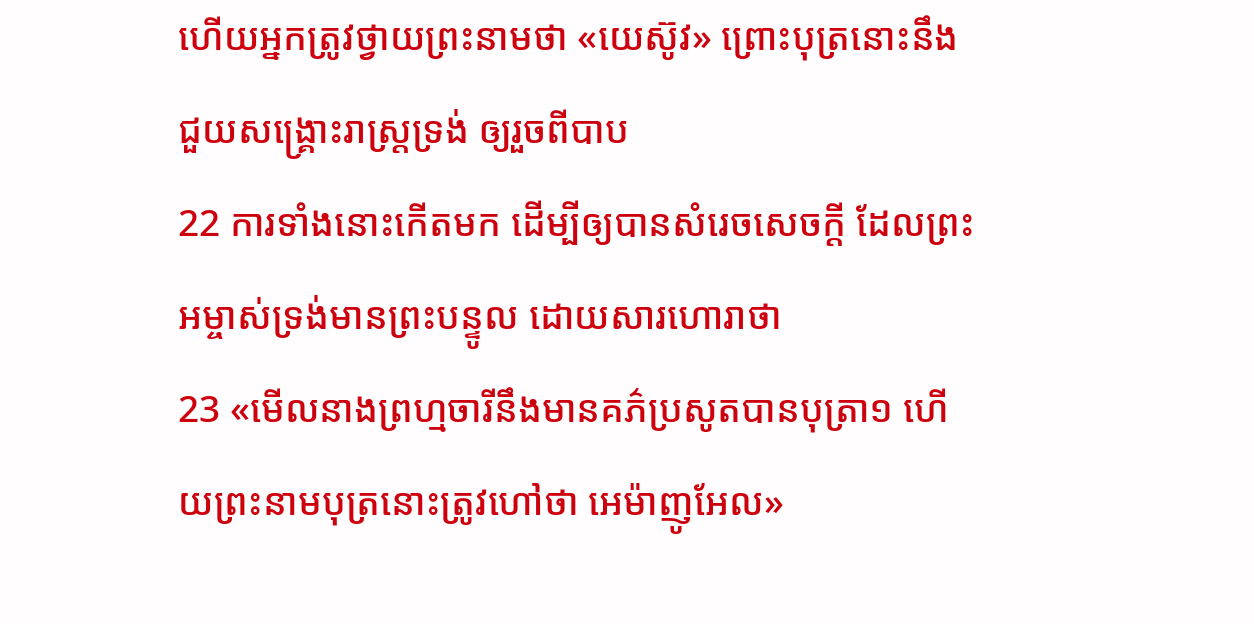ហើយអ្នកត្រូវថ្វាយព្រះនាមថា «យេស៊ូវ» ព្រោះបុត្រនោះនឹងជួយសង្គ្រោះរាស្ត្រទ្រង់ ឲ្យរួចពីបាប
22 ការទាំងនោះកើតមក ដើម្បីឲ្យបានសំរេចសេចក្ដី ដែលព្រះអម្ចាស់ទ្រង់មានព្រះបន្ទូល ដោយសារហោរាថា
23 «មើលនាងព្រហ្មចារីនឹងមានគភ៌ប្រសូតបានបុត្រា១ ហើយព្រះនាមបុត្រនោះត្រូវហៅថា អេម៉ាញូអែល»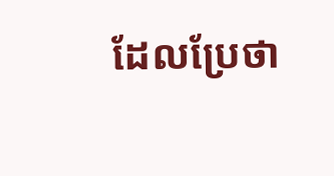ដែលប្រែថា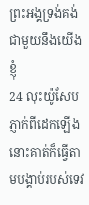ព្រះអង្គទ្រង់គង់ជាមួយនឹងយើងខ្ញុំ
24 លុះយ៉ូសែបភ្ញាក់ពីដេកឡើង នោះគាត់ក៏ធ្វើតាមបង្គាប់របស់ទេវ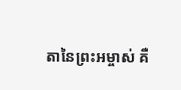តានៃព្រះអម្ចាស់ គឺ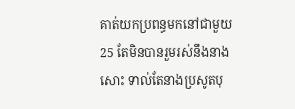គាត់យកប្រពន្ធមកនៅជាមួយ
25 តែមិនបានរួមរស់នឹងនាងសោះ ទាល់តែនាងប្រសូតបុ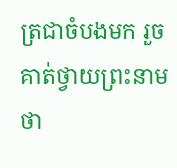ត្រជាចំបងមក រួចគាត់ថ្វាយព្រះនាមថា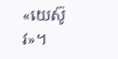«យេស៊ូវ»។